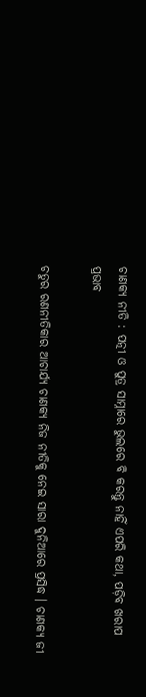ଚାଣକ୍ୟ ନୀତି : ପତ୍ନୀ ଓ ପୁତ୍ର ସାମ୍ନାରେ ଭୁଲରେ ବି କରନ୍ତୁ ନାହିଁ ଏପରି କଥା, ପଡ଼ିବ ଖରାପ ପ୍ରଭାବ

ଚତୁର ରଣନୀତିକାର ଆଚାର୍ଯ୍ୟ ଚାଣକ୍ୟ ନିଜ ନୀତିକୁ ନେଇ ସାରା ଦୁନିଆରେ ପ୍ରସିଦ୍ଧ । ଚାଣକ୍ୟ ଜୀ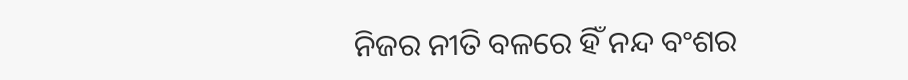ନିଜର ନୀତି ବଳରେ ହିଁ ନନ୍ଦ ବଂଶର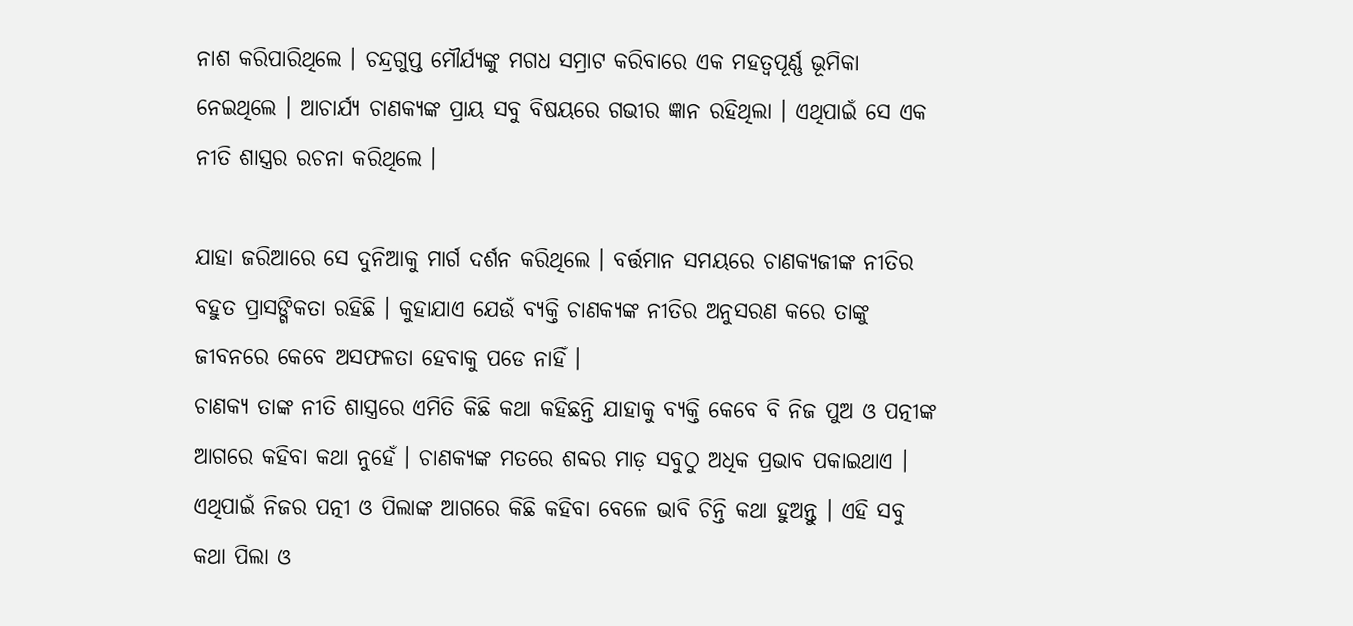ନାଶ କରିପାରିଥିଲେ । ଚନ୍ଦ୍ରଗୁପ୍ତ ମୌର୍ଯ୍ୟଙ୍କୁ ମଗଧ ସମ୍ରାଟ କରିବାରେ ଏକ ମହତ୍ୱପୂର୍ଣ୍ଣ ଭୂମିକା ନେଇଥିଲେ । ଆଚାର୍ଯ୍ୟ ଚାଣକ୍ୟଙ୍କ ପ୍ରାୟ ସବୁ ବିଷୟରେ ଗଭୀର ଜ୍ଞାନ ରହିଥିଲା । ଏଥିପାଇଁ ସେ ଏକ ନୀତି ଶାସ୍ତ୍ରର ରଚନା କରିଥିଲେ ।

ଯାହା ଜରିଆରେ ସେ ଦୁନିଆକୁ ମାର୍ଗ ଦର୍ଶନ କରିଥିଲେ । ବର୍ତ୍ତମାନ ସମୟରେ ଚାଣକ୍ୟଜୀଙ୍କ ନୀତିର ବହୁତ ପ୍ରାସଙ୍ଗିକତା ରହିଛି । କୁହାଯାଏ ଯେଉଁ ବ୍ୟକ୍ତି ଚାଣକ୍ୟଙ୍କ ନୀତିର ଅନୁସରଣ କରେ ତାଙ୍କୁ ଜୀବନରେ କେବେ ଅସଫଳତା ହେବାକୁ ପଡେ ନାହିଁ ।
ଚାଣକ୍ୟ ତାଙ୍କ ନୀତି ଶାସ୍ତ୍ରରେ ଏମିତି କିଛି କଥା କହିଛନ୍ତି ଯାହାକୁ ବ୍ୟକ୍ତି କେବେ ବି ନିଜ ପୁଅ ଓ ପତ୍ନୀଙ୍କ ଆଗରେ କହିବା କଥା ନୁହେଁ । ଚାଣକ୍ୟଙ୍କ ମତରେ ଶବ୍ଦର ମାଡ଼ ସବୁଠୁ ଅଧିକ ପ୍ରଭାବ ପକାଇଥାଏ । ଏଥିପାଇଁ ନିଜର ପତ୍ନୀ ଓ ପିଲାଙ୍କ ଆଗରେ କିଛି କହିବା ବେଳେ ଭାବି ଚିନ୍ତି କଥା ହୁଅନ୍ତୁ । ଏହି ସବୁ କଥା ପିଲା ଓ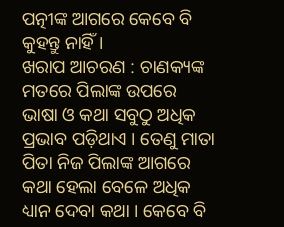ପତ୍ନୀଙ୍କ ଆଗରେ କେବେ ବି କୁହନ୍ତୁ ନାହିଁ ।
ଖରାପ ଆଚରଣ : ଚାଣକ୍ୟଙ୍କ ମତରେ ପିଲାଙ୍କ ଉପରେ ଭାଷା ଓ କଥା ସବୁଠୁ ଅଧିକ ପ୍ରଭାବ ପଡ଼ିଥାଏ । ତେଣୁ ମାତା ପିତା ନିଜ ପିଲାଙ୍କ ଆଗରେ କଥା ହେଲା ବେଳେ ଅଧିକ ଧ୍ୟାନ ଦେବା କଥା । କେବେ ବି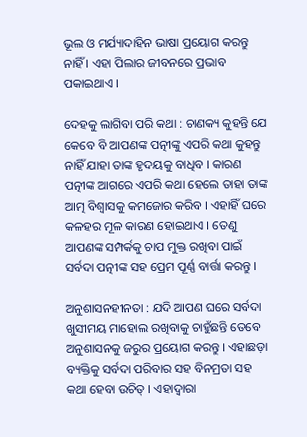ଭୂଲ ଓ ମର୍ଯ୍ୟାଦାହିନ ଭାଷା ପ୍ରୟୋଗ କରନ୍ତୁ ନାହିଁ । ଏହା ପିଲାର ଜୀବନରେ ପ୍ରଭାବ ପକାଇଥାଏ ।

ଦେହକୁ ଲାଗିବା ପରି କଥା : ଚାଣକ୍ୟ କୁହନ୍ତି ଯେ କେବେ ବି ଆପଣଙ୍କ ପତ୍ନୀଙ୍କୁ ଏପରି କଥା କୁହନ୍ତୁ ନାହିଁ ଯାହା ତାଙ୍କ ହୃଦୟକୁ ବାଧିବ । କାରଣ ପତ୍ନୀଙ୍କ ଆଗରେ ଏପରି କଥା ହେଲେ ତାହା ତାଙ୍କ ଆତ୍ମ ବିଶ୍ୱାସକୁ କମଜୋର କରିବ । ଏହାହିଁ ଘରେ କଳହର ମୂଳ କାରଣ ହୋଇଥାଏ । ତେଣୁ ଆପଣଙ୍କ ସମ୍ପର୍କକୁ ଚାପ ମୁକ୍ତ ରଖିବା ପାଇଁ ସର୍ବଦା ପତ୍ନୀଙ୍କ ସହ ପ୍ରେମ ପୂର୍ଣ୍ଣ ବାର୍ତ୍ତା କରନ୍ତୁ ।

ଅନୁଶାସନହୀନତା : ଯଦି ଆପଣ ଘରେ ସର୍ବଦା ଖୁସୀମୟ ମାହୋଲ ରଖିବାକୁ ଚାହୁଁଛନ୍ତି ତେବେ ଅନୁଶାସନକୁ ଜରୁର ପ୍ରୟୋଗ କରନ୍ତୁ । ଏହାଛଡ଼ା ବ୍ୟକ୍ତିକୁ ସର୍ବଦା ପରିବାର ସହ ବିନମ୍ରତା ସହ କଥା ହେବା ଉଚିତ୍‌ । ଏହାଦ୍ୱାରା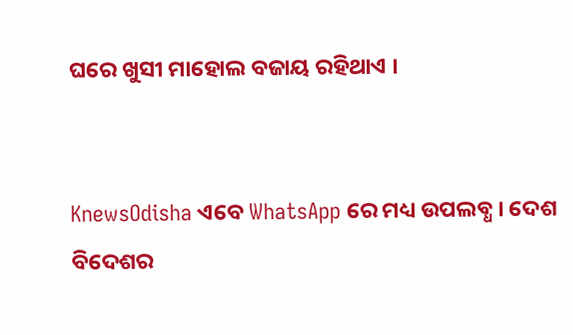ଘରେ ଖୁସୀ ମାହୋଲ ବଜାୟ ରହିଥାଏ ।


KnewsOdisha ଏବେ WhatsApp ରେ ମଧ୍ୟ ଉପଲବ୍ଧ । ଦେଶ ବିଦେଶର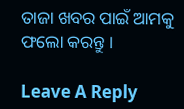ତାଜା ଖବର ପାଇଁ ଆମକୁ ଫଲୋ କରନ୍ତୁ ।

Leave A Reply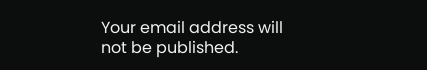Your email address will not be published.